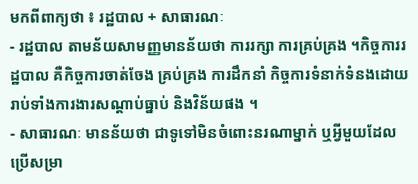មកពីពាក្យថា ៖ រដ្ឋបាល + សាធារណៈ
- រដ្ឋបាល តាមន័យសាមញ្ញមានន័យថា ការរក្សា ការគ្រប់គ្រង ។កិច្ចការរដ្ឋបាល គឺកិច្ចការចាត់ចែង គ្រប់គ្រង ការដឹកនាំ កិច្ចការទំនាក់ទំនងដោយរាប់ទាំងការងារសណ្ដាប់ធ្នាប់ និងវិន័យផង ។
- សាធារណៈ មានន័យថា ជាទូទៅមិនចំពោះនរណាម្នាក់ ឬអ្វីមួយដែលប្រើសម្រា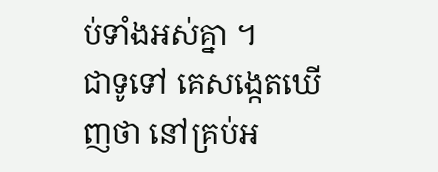ប់ទាំងអស់គ្នា ។
ជាទូទៅ គេសង្កេតឃើញថា នៅគ្រប់អ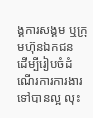ង្គការសង្គម ឬក្រុមហ៊ុនឯកជន ដើម្បីរៀបចំដំណើរការការងារទៅបានល្អ លុះ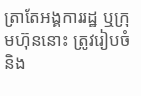ត្រាតែអង្គការរដ្ឋ ឬក្រុមហ៊ុននោះ ត្រូវរៀបចំ និង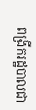ពង្រីករដ្ឋបាលជា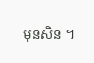មុនសិន ។